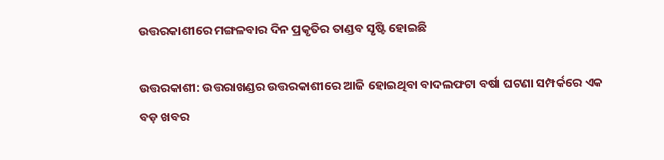ଉତ୍ତରକାଶୀରେ ମଙ୍ଗଳବାର ଦିନ ପ୍ରକୃତିର ତାଣ୍ଡବ ସୃଷ୍ଟି ହୋଇଛି

ଉତ୍ତରକାଶୀ: ଉତ୍ତରାଖଣ୍ଡର ଉତ୍ତରକାଶୀରେ ଆଜି ହୋଇଥିବା ବାଦଲଫଟା ବର୍ଷା ଘଟଣା ସମ୍ପର୍କରେ ଏକ ବଡ଼ ଖବର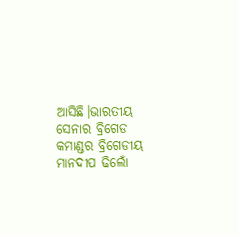ଆସିଛି।ଭାରତୀୟ ସେନାର ବ୍ରିଗେଡ କମାଣ୍ଡର ବ୍ରିଗେଡୀୟ ମାନଦୀପ ଢିଲୋଁ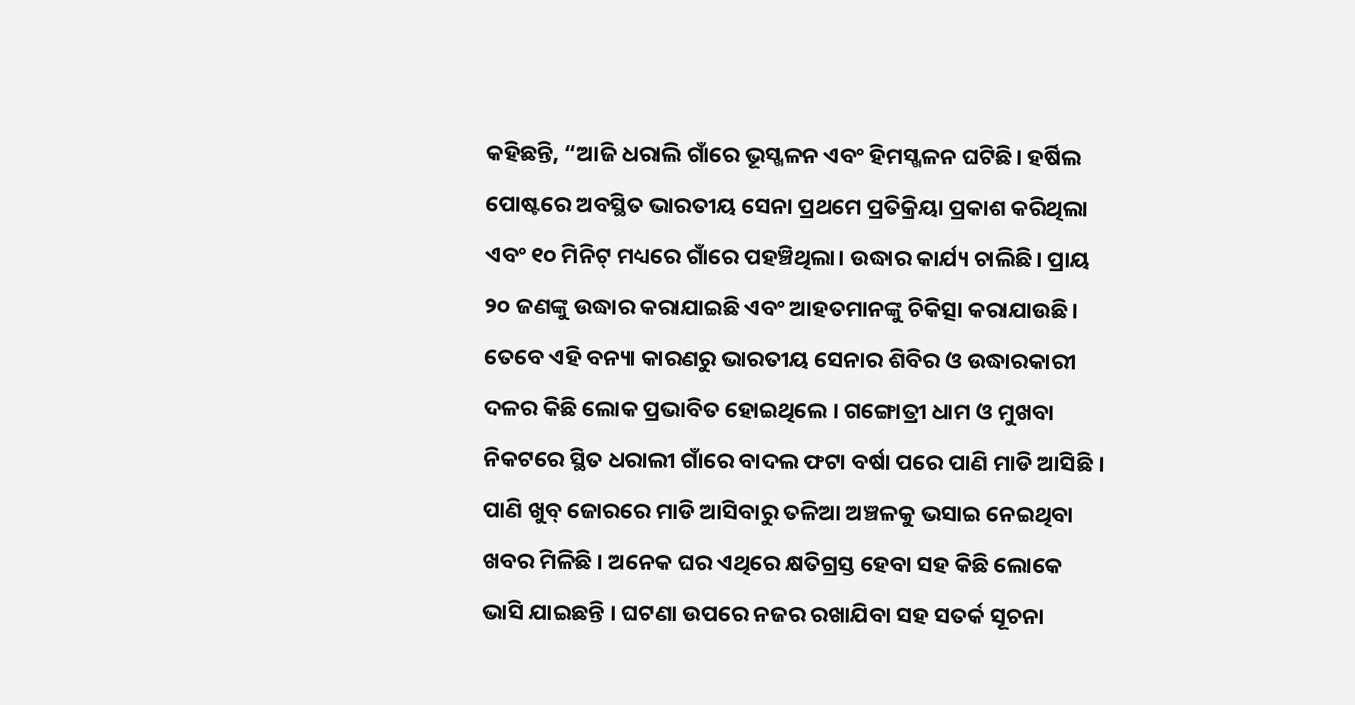କହିଛନ୍ତି, “ଆଜି ଧରାଲି ଗାଁରେ ଭୂସ୍ଖଳନ ଏବଂ ହିମସ୍ଖଳନ ଘଟିଛି। ହର୍ଷିଲ ପୋଷ୍ଟରେ ଅବସ୍ଥିତ ଭାରତୀୟ ସେନା ପ୍ରଥମେ ପ୍ରତିକ୍ରିୟା ପ୍ରକାଶ କରିଥିଲା ଏବଂ ୧୦ ମିନିଟ୍ ମଧ୍ୟରେ ଗାଁରେ ପହଞ୍ଚିଥିଲା। ଉଦ୍ଧାର କାର୍ଯ୍ୟ ଚାଲିଛି। ପ୍ରାୟ ୨୦ ଜଣଙ୍କୁ ଉଦ୍ଧାର କରାଯାଇଛି ଏବଂ ଆହତମାନଙ୍କୁ ଚିକିତ୍ସା କରାଯାଉଛି। ତେବେ ଏହି ବନ୍ୟା କାରଣରୁ ଭାରତୀୟ ସେନାର ଶିବିର ଓ ଉଦ୍ଧାରକାରୀ ଦଳର କିଛି ଲୋକ ପ୍ରଭାବିତ ହୋଇଥିଲେ । ଗଙ୍ଗୋତ୍ରୀ ଧାମ ଓ ମୁଖବା ନିକଟରେ ସ୍ଥିତ ଧରାଲୀ ଗାଁରେ ବାଦଲ ଫଟା ବର୍ଷା ପରେ ପାଣି ମାଡି ଆସିଛି । ପାଣି ଖୁବ୍‌ ଜୋରରେ ମାଡି ଆସିବାରୁ ତଳିଆ ଅଞ୍ଚଳକୁ ଭସାଇ ନେଇଥିବା ଖବର ମିଳିଛି । ଅନେକ ଘର ଏଥିରେ କ୍ଷତିଗ୍ରସ୍ତ ହେବା ସହ କିଛି ଲୋକେ ଭାସି ଯାଇଛନ୍ତି । ଘଟଣା ଉପରେ ନଜର ରଖାଯିବା ସହ ସତର୍କ ସୂଚନା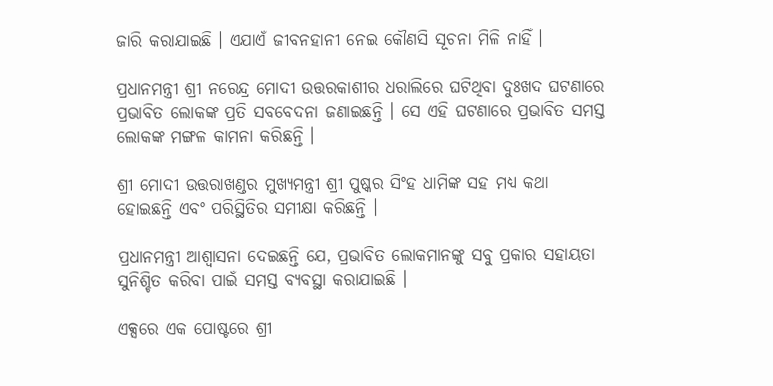ଜାରି କରାଯାଇଛି । ଏଯାଏଁ ଜୀବନହାନୀ ନେଇ କୌଣସି ସୂଚନା ମିଳି ନାହିଁ ।

ପ୍ରଧାନମନ୍ତ୍ରୀ ଶ୍ରୀ ନରେନ୍ଦ୍ର ମୋଦୀ ଉତ୍ତରକାଶୀର ଧରାଲିରେ ଘଟିଥିବା ଦୁଃଖଦ ଘଟଣାରେ ପ୍ରଭାବିତ ଲୋକଙ୍କ ପ୍ରତି ସବବେଦନା ଜଣାଇଛନ୍ତି । ସେ ଏହି ଘଟଣାରେ ପ୍ରଭାବିତ ସମସ୍ତ ଲୋକଙ୍କ ମଙ୍ଗଳ କାମନା କରିଛନ୍ତି ।

ଶ୍ରୀ ମୋଦୀ ଉତ୍ତରାଖଣ୍ଡର ମୁଖ୍ୟମନ୍ତ୍ରୀ ଶ୍ରୀ ପୁଷ୍କର ସିଂହ ଧାମିଙ୍କ ସହ ମଧ୍ୟ କଥା ହୋଇଛନ୍ତି ଏବଂ ପରିସ୍ଥିତିର ସମୀକ୍ଷା କରିଛନ୍ତି ।

ପ୍ରଧାନମନ୍ତ୍ରୀ ଆଶ୍ୱାସନା ଦେଇଛନ୍ତି ଯେ, ପ୍ରଭାବିତ ଲୋକମାନଙ୍କୁ ସବୁ ପ୍ରକାର ସହାୟତା ସୁନିଶ୍ଚିତ କରିବା ପାଇଁ ସମସ୍ତ ବ୍ୟବସ୍ଥା କରାଯାଇଛି ।

ଏକ୍ସରେ ଏକ ପୋଷ୍ଟରେ ଶ୍ରୀ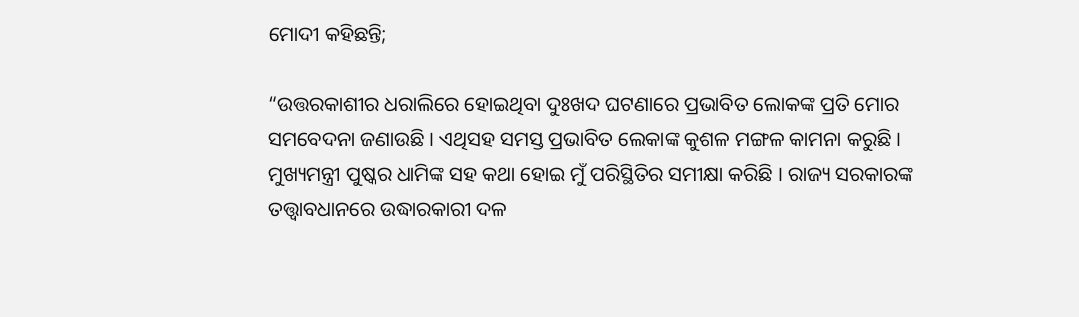ମୋଦୀ କହିଛନ୍ତି;

“ଉତ୍ତରକାଶୀର ଧରାଲିରେ ହୋଇଥିବା ଦୁଃଖଦ ଘଟଣାରେ ପ୍ରଭାବିତ ଲୋକଙ୍କ ପ୍ରତି ମୋର ସମବେଦନା ଜଣାଉଛି । ଏଥିସହ ସମସ୍ତ ପ୍ରଭାବିତ ଲେକାଙ୍କ କୁଶଳ ମଙ୍ଗଳ କାମନା କରୁଛି । ମୁଖ୍ୟମନ୍ତ୍ରୀ ପୁଷ୍କର ଧାମିଙ୍କ ସହ କଥା ହୋଇ ମୁଁ ପରିସ୍ଥିତିର ସମୀକ୍ଷା କରିଛି । ରାଜ୍ୟ ସରକାରଙ୍କ ତତ୍ତ୍ୱାବଧାନରେ ଉଦ୍ଧାରକାରୀ ଦଳ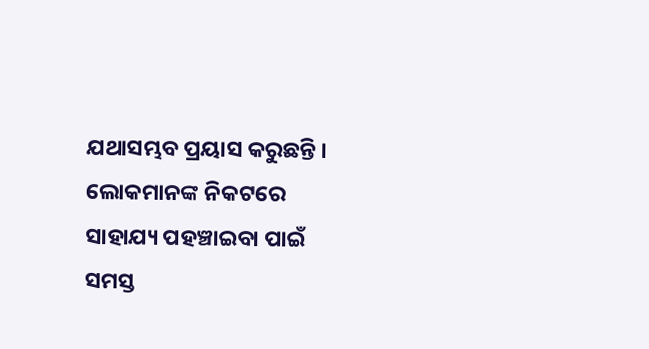ଯଥାସମ୍ଭବ ପ୍ରୟାସ କରୁଛନ୍ତି । ଲୋକମାନଙ୍କ ନିକଟରେ ସାହାଯ୍ୟ ପହଞ୍ଚାଇବା ପାଇଁ ସମସ୍ତ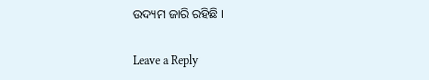ଉଦ୍ୟମ ଜାରି ରହିଛି ।

Leave a Reply